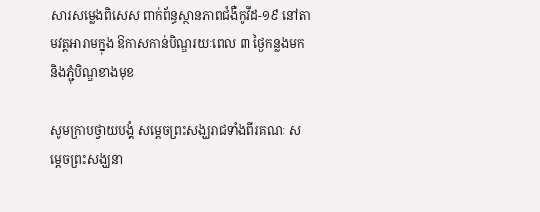សារសម្លេងពិសេស ពាក់ព័ន្ធស្ថានភាពជំងឺកូវីដ-១៩ នៅតាមវត្តអារាមក្នុង ឱកាសកាន់បិណ្ឌរយៈពេល ៣ ថ្ងៃកន្លងមក និងភ្ជុំបិណ្ឌខាងមុខ

សូមក្រាបថ្វាយបង្គំ សម្តេចព្រះសង្ឃរាជទាំងពីរគណៈ សម្តេចព្រះសង្ឃនា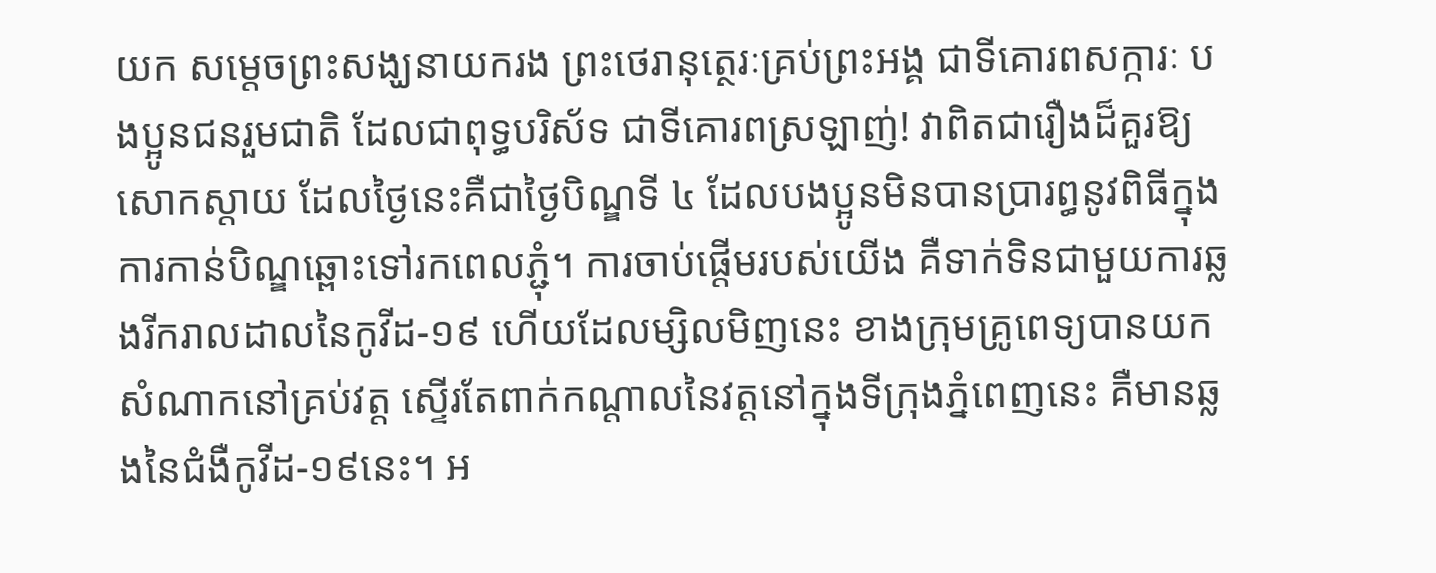យក សម្តេចព្រះសង្ឃនាយករង ព្រះថេរានុត្ថេរៈគ្រប់ព្រះអង្គ ជាទីគោរពសក្ការៈ បងប្អូនជនរួមជាតិ ដែលជាពុទ្ធបរិស័ទ ជាទីគោរពស្រឡាញ់! វាពិតជារឿងដ៏គួរឱ្យសោកស្តាយ ដែលថ្ងៃនេះគឺជាថ្ងៃបិណ្ឌទី ៤ ដែលបងប្អូនមិនបានប្រារព្ធនូវពិធីក្នុងការកាន់បិណ្ឌឆ្ពោះទៅរកពេលភ្ជុំ។ ការចាប់ផ្តើមរបស់យើង គឺទាក់ទិនជាមួយការឆ្លងរីករាលដាលនៃកូវីដ-១៩ ហើយដែលម្សិលមិញនេះ ខាងក្រុមគ្រូពេទ្យបានយកសំណាកនៅគ្រប់វត្ត ស្ទើរតែពាក់កណ្តាលនៃវត្តនៅក្នុងទីក្រុងភ្នំពេញនេះ គឺមានឆ្លងនៃជំងឺកូវីដ-១៩នេះ។ អ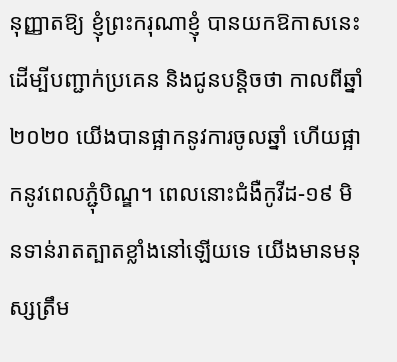នុញ្ញាតឱ្យ ខ្ញុំព្រះករុណាខ្ញុំ បានយកឱកាសនេះដើម្បីបញ្ជាក់ប្រគេន និងជូនបន្តិចថា កាលពីឆ្នាំ ២០២០ យើងបានផ្អាកនូវការចូលឆ្នាំ ហើយផ្អាកនូវពេលភ្ជុំបិណ្ឌ។ ពេលនោះជំងឺកូវីដ-១៩ មិនទាន់រាតត្បាតខ្លាំងនៅឡើយទេ យើងមានមនុស្សត្រឹម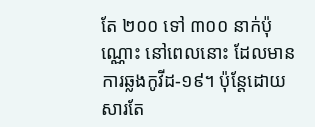តែ ២០០ ទៅ ៣០០ នាក់ប៉ុណ្ណោះ នៅពេលនោះ ដែលមានការឆ្លងកូវីដ-១៩។ ប៉ុន្តែដោយសារតែ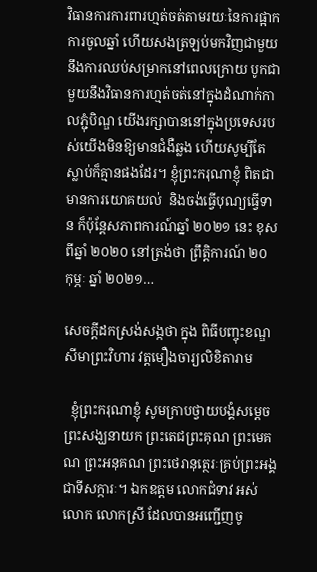វិធានការការពារហ្មត់ចត់តាមរយៈនៃការផ្អាកការចូលឆ្នាំ ហើយសងត្រឡប់មកវិញជាមួយនឹងការឈប់សម្រាកនៅពេលក្រោយ បូកជាមួយនឹងវិធានការហ្មត់ចត់នៅក្នុងដំណាក់កាលភ្ជុំបិណ្ឌ យើងរក្សាបាននៅក្នុងប្រទេសរបស់យើងមិនឱ្យមានជំងឺឆ្លង ហើយសូម្បីតែស្លាប់ក៏គ្មានផងដែរ។ ខ្ញុំព្រះករុណាខ្ញុំ ពិតជាមានការយោគយល់  និងចង់ធ្វើបុណ្យធ្វើទាន ក៏ប៉ុន្តែសភាពការណ៍ឆ្នាំ ២០២១ នេះ ខុសពីឆ្នាំ ២០២០ នៅត្រង់ថា ព្រឹត្តិការណ៍ ២០ កុម្ភៈ ឆ្នាំ ២០២១…

សេចក្តីដកស្រង់សង្កថា ក្នុង ពិធីបញ្ចុះខណ្ឌសីមាព្រះវិហារ វត្តមឿងចារ្យលិខិតារាម

  ខ្ញុំព្រះករុណាខ្ញុំ សូមក្រាបថ្វាយបង្គំសម្ដេចព្រះសង្ឃនាយក ព្រះតេជព្រះគុណ ព្រះមេគណ ព្រះអនុគណ ព្រះថេរានុត្ថេរៈគ្រប់ព្រះអង្គជាទីសក្ការៈ។ ឯកឧត្តម លោកជំទាវ អស់លោក លោកស្រី ដែលបានអញ្ជើញចូ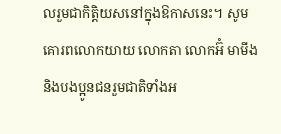លរួមជាកិតិ្តយសនៅក្នុងឱកាសនេះ។ សូមគោរពលោកយាយ លោកតា លោកអ៊ំ មាមីង និងបងប្អូនជនរួមជាតិទាំងអ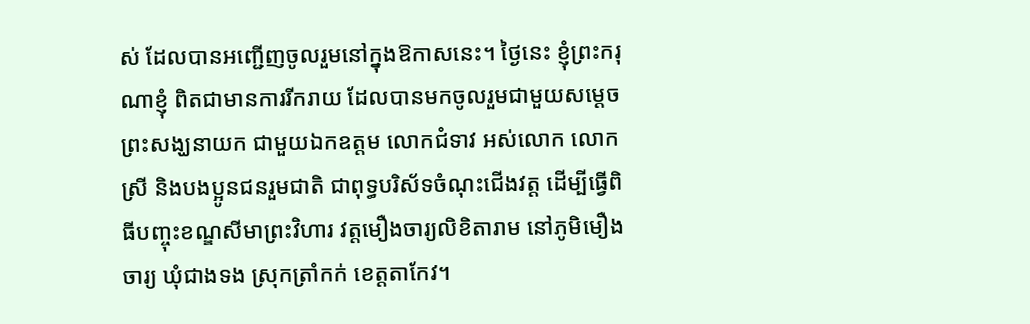ស់ ដែលបានអញ្ជើញចូលរួមនៅក្នុងឱកាសនេះ។ ថ្ងៃនេះ ខ្ញុំព្រះករុណាខ្ញុំ ពិតជាមានការរីករាយ ដែលបានមកចូលរួមជាមួយសម្ដេចព្រះសង្ឃនាយក ជាមួយឯកឧត្តម លោកជំទាវ អស់លោក លោកស្រី និងបងប្អូនជនរួមជាតិ ជាពុទ្ធបរិស័ទចំណុះជើងវត្ត ដើម្បីធ្វើពិធីបញ្ចុះខណ្ឌសីមាព្រះវិហារ វត្តមឿងចារ្យលិខិតារាម នៅភូមិមឿងចារ្យ ឃុំជាងទង ស្រុកត្រាំកក់ ខេត្តតាកែវ។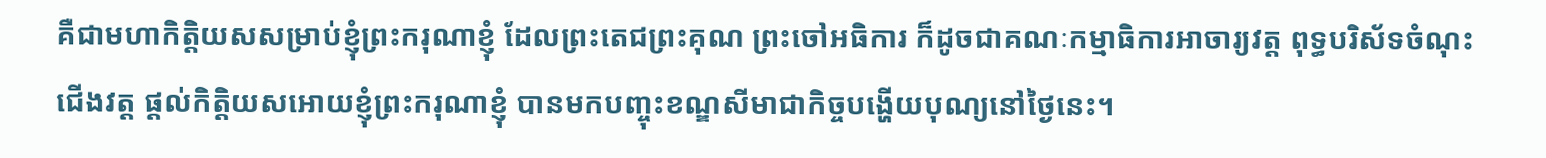គឺជាមហាកិត្តិយសសម្រាប់ខ្ញុំព្រះករុណាខ្ញុំ ដែលព្រះតេជព្រះគុណ ព្រះចៅអធិការ ក៏ដូចជាគណៈកម្មាធិការអាចារ្យវត្ត ពុទ្ធបរិស័ទចំណុះជើងវត្ត ផ្ដល់កិត្តិយសអោយខ្ញុំព្រះករុណាខ្ញុំ បានមកបញ្ចុះខណ្ឌសីមាជាកិច្ចបង្ហើយបុណ្យនៅថ្ងៃនេះ។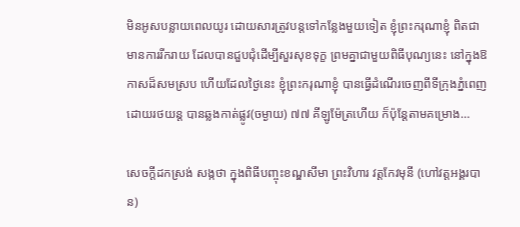មិនអូសបន្លាយពេលយូរ ដោយសារត្រូវបន្តទៅកន្លែងមួយទៀត ខ្ញុំព្រះករុណាខ្ញុំ ពិតជាមានការរីករាយ ដែលបានជួបជុំដើម្បីសួរសុខទុក្ខ ព្រមគ្នាជាមួយពិធីបុណ្យនេះ នៅក្នុងឱកាសដ៏សមស្រប ហើយដែលថ្ងៃនេះ ខ្ញុំព្រះករុណាខ្ញុំ បានធ្វើដំណើរចេញពីទីក្រុងភ្នំពេញដោយរថយន្ត បានឆ្លងកាត់ផ្លូវ(ចម្ងាយ) ៧៧ គីឡូម៉ែត្រហើយ ក៏ប៉ុន្តែតាមគម្រោង…

សេចក្តីដកស្រង់ សង្កថា ក្នុងពិធីបញ្ចុះខណ្ឌសីមា ព្រះវិហារ វត្តកែវមុនី (ហៅវត្តអង្គរបាន)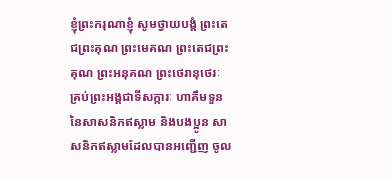ខ្ញុំព្រះករុណាខ្ញុំ សូមថ្វាយបង្គំ ព្រះតេជព្រះគុណ ព្រះមេគណ ព្រះតេជព្រះគុណ ព្រះអនុគណ ព្រះថេរានុថេរៈ គ្រប់ព្រះអង្គជាទីសក្ការៈ ហាគឹមទួន នៃសាសនិកឥស្លាម និងបងប្អូន សាសនិកឥស្លាមដែលបានអញ្ជើញ ចូល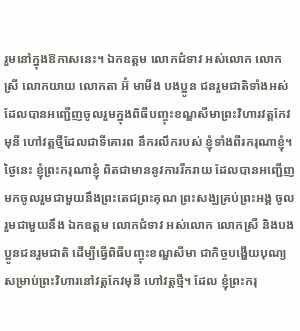រួមនៅក្នុងឱកាសនេះ។ ឯកឧត្តម លោកជំទាវ អស់លោក លោកស្រី លោកយាយ លោកតា អ៊ំ មាមីង បងប្អូន ជនរួមជាតិទាំងអស់ ដែលបានអញ្ជើញចូលរួមក្នុងពិធីបញ្ចុះខណ្ឌសីមាព្រះវិហារវត្តកែវមុនី ហៅវត្តថ្មីដែលជាទីគោរព នឹករលឹករបស់ ខ្ញុំទាំងពីរករុណាខ្ញុំ។ ថ្ងៃនេះ ខ្ញុំព្រះករុណាខ្ញុំ ពិតជាមាននូវការរីករាយ ដែលបានអញ្ជើញមកចូលរួមជាមួយនឹងព្រះតេជព្រះគុណ ព្រះសង្ឃគ្រប់ព្រះអង្គ ចូលរួមជាមួយនឹង ឯកឧត្តម លោកជំទាវ អស់លោក លោកស្រី និងបងប្អូនជនរួមជាតិ ដើម្បីធ្វើពិធីបញ្ចុះខណ្ឌសីមា ជាកិច្ចបង្ហើយបុណ្យ សម្រាប់ព្រះវិហារនៅវត្តកែវមុនី ហៅវត្តថ្មី។ ដែល ខ្ញុំព្រះករុ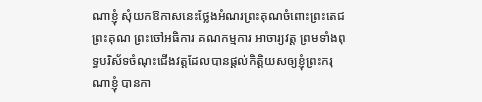ណាខ្ញុំ សុំយកឱកាសនេះថ្លែងអំណរព្រះគុណចំពោះព្រះតេជព្រះគុណ ព្រះចៅអធិការ គណកម្មការ អាចារ្យវត្ត ព្រមទាំងពុទ្ធបរិស័ទចំណុះជើងវត្តដែលបានផ្តល់កិត្តិយសឲ្យខ្ញុំព្រះករុណាខ្ញុំ បានកា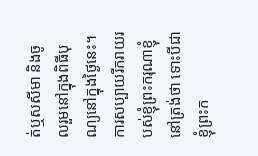ត់ឬសសីមា និងចូលរួមនៅក្នុងពិធីបុណ្យនៅក្នុងថ្ងៃនេះ។ ការសប្បាយរីករាយរបស់ខ្ញុំព្រះករុណាខ្ញុំនៅត្រង់ថា ទោះបីជាខ្ញុំព្រះក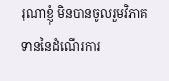រុណាខ្ញុំ មិនបានចូលរួមវិភាគទាននៃដំណើរការ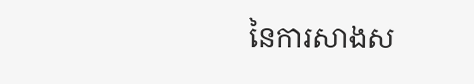នៃការសាងស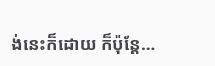ង់នេះក៏ដោយ ក៏ប៉ុន្តែ…